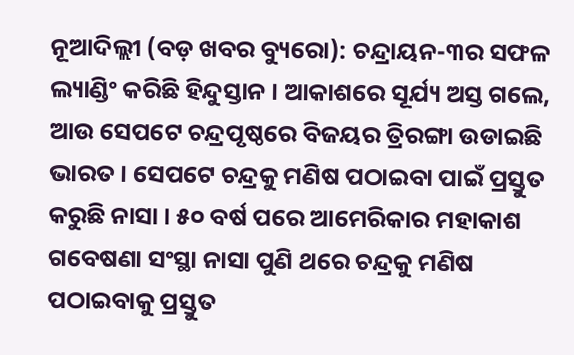ନୂଆଦିଲ୍ଲୀ (ବଡ଼ ଖବର ବ୍ୟୁରୋ): ଚନ୍ଦ୍ରାୟନ-୩ର ସଫଳ ଲ୍ୟାଣ୍ଡିଂ କରିଛି ହିନ୍ଦୁସ୍ତାନ । ଆକାଶରେ ସୂର୍ଯ୍ୟ ଅସ୍ତ ଗଲେ, ଆଉ ସେପଟେ ଚନ୍ଦ୍ରପୃଷ୍ଠରେ ବିଜୟର ତ୍ରିରଙ୍ଗା ଉଡାଇଛି ଭାରତ । ସେପଟେ ଚନ୍ଦ୍ରକୁ ମଣିଷ ପଠାଇବା ପାଇଁ ପ୍ରସ୍ତୁତ କରୁଛି ନାସା । ୫୦ ବର୍ଷ ପରେ ଆମେରିକାର ମହାକାଶ ଗବେଷଣା ସଂସ୍ଥା ନାସା ପୁଣି ଥରେ ଚନ୍ଦ୍ରକୁ ମଣିଷ ପଠାଇବାକୁ ପ୍ରସ୍ତୁତ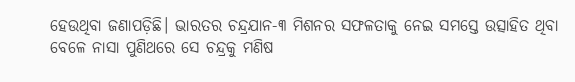ହେଉଥିବା ଜଣାପଡ଼ିଛି। ଭାରତର ଚନ୍ଦ୍ରଯାନ-୩ ମିଶନର ସଫଳତାକୁ ନେଇ ସମସ୍ତେ ଉତ୍ସାହିତ ଥିବା ବେଳେ ନାସା ପୁଣିଥରେ ସେ ଚନ୍ଦ୍ରକୁ ମଣିଷ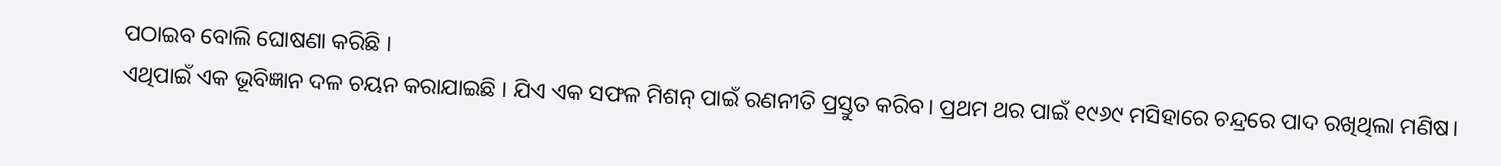ପଠାଇବ ବୋଲି ଘୋଷଣା କରିଛି ।
ଏଥିପାଇଁ ଏକ ଭୂବିଜ୍ଞାନ ଦଳ ଚୟନ କରାଯାଇଛି । ଯିଏ ଏକ ସଫଳ ମିଶନ୍ ପାଇଁ ରଣନୀତି ପ୍ରସ୍ତୁତ କରିବ। ପ୍ରଥମ ଥର ପାଇଁ ୧୯୬୯ ମସିହାରେ ଚନ୍ଦ୍ରରେ ପାଦ ରଖିଥିଲା ମଣିଷ।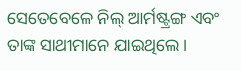ସେତେବେଳେ ନିଲ୍ ଆର୍ମଷ୍ଟ୍ରଙ୍ଗ ଏବଂ ତାଙ୍କ ସାଥୀମାନେ ଯାଇଥିଲେ।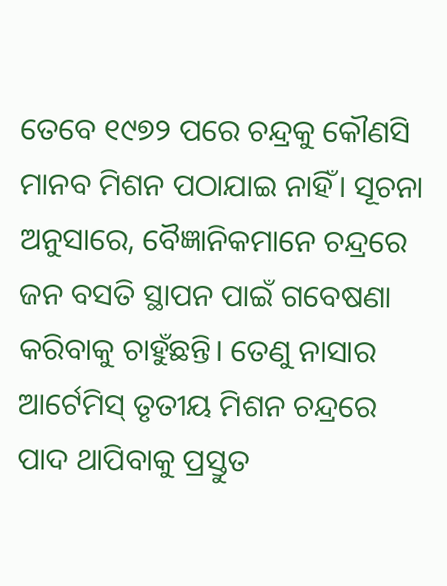ତେବେ ୧୯୭୨ ପରେ ଚନ୍ଦ୍ରକୁ କୌଣସି ମାନବ ମିଶନ ପଠାଯାଇ ନାହିଁ। ସୂଚନା ଅନୁସାରେ, ବୈଜ୍ଞାନିକମାନେ ଚନ୍ଦ୍ରରେ ଜନ ବସତି ସ୍ଥାପନ ପାଇଁ ଗବେଷଣା କରିବାକୁ ଚାହୁଁଛନ୍ତି। ତେଣୁ ନାସାର ଆର୍ଟେମିସ୍ ତୃତୀୟ ମିଶନ ଚନ୍ଦ୍ରରେ ପାଦ ଥାପିବାକୁ ପ୍ରସ୍ତୁତ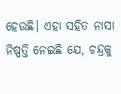ହେଉଛି। ଏହା ସହିତ ନାସା ନିଷ୍ପତ୍ତି ନେଇଛି ଯେ, ଚନ୍ଦ୍ରକୁ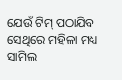ଯେଉଁ ଟିମ୍ ପଠାଯିବ ସେଥିରେ ମହିଳା ମଧ୍ୟ ସାମିଲ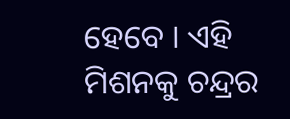ହେବେ । ଏହି ମିଶନକୁ ଚନ୍ଦ୍ରର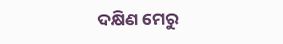ଦକ୍ଷିଣ ମେରୁ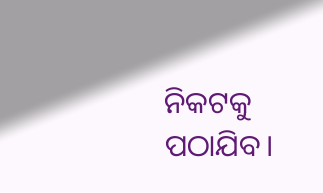ନିକଟକୁ ପଠାଯିବ।